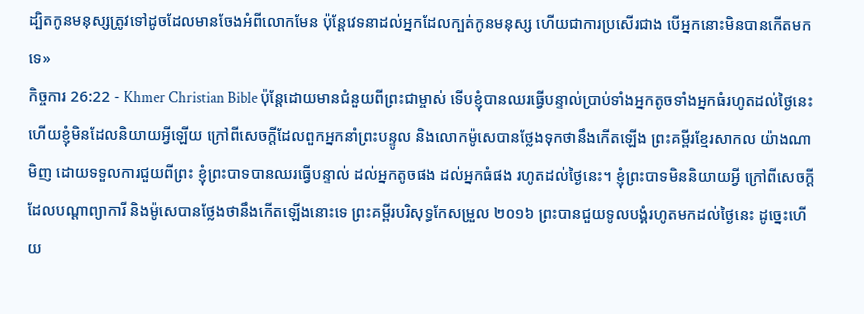ដ្បិតកូនមនុស្សត្រូវទៅដូចដែលមានចែងអំពីលោកមែន ប៉ុន្ដែវេទនាដល់អ្នកដែលក្បត់កូនមនុស្ស ហើយជាការប្រសើរជាង បើអ្នកនោះមិនបានកើតមកទេ»
កិច្ចការ 26:22 - Khmer Christian Bible ប៉ុន្ដែដោយមានជំនួយពីព្រះជាម្ចាស់ ទើបខ្ញុំបានឈរធ្វើបន្ទាល់ប្រាប់ទាំងអ្នកតូចទាំងអ្នកធំរហូតដល់ថ្ងៃនេះ ហើយខ្ញុំមិនដែលនិយាយអ្វីឡើយ ក្រៅពីសេចក្ដីដែលពួកអ្នកនាំព្រះបន្ទូល និងលោកម៉ូសេបានថ្លែងទុកថានឹងកើតឡើង ព្រះគម្ពីរខ្មែរសាកល យ៉ាងណាមិញ ដោយទទួលការជួយពីព្រះ ខ្ញុំព្រះបាទបានឈរធ្វើបន្ទាល់ ដល់អ្នកតូចផង ដល់អ្នកធំផង រហូតដល់ថ្ងៃនេះ។ ខ្ញុំព្រះបាទមិននិយាយអ្វី ក្រៅពីសេចក្ដីដែលបណ្ដាព្យាការី និងម៉ូសេបានថ្លែងថានឹងកើតឡើងនោះទេ ព្រះគម្ពីរបរិសុទ្ធកែសម្រួល ២០១៦ ព្រះបានជួយទូលបង្គំរហូតមកដល់ថ្ងៃនេះ ដូច្នេះហើយ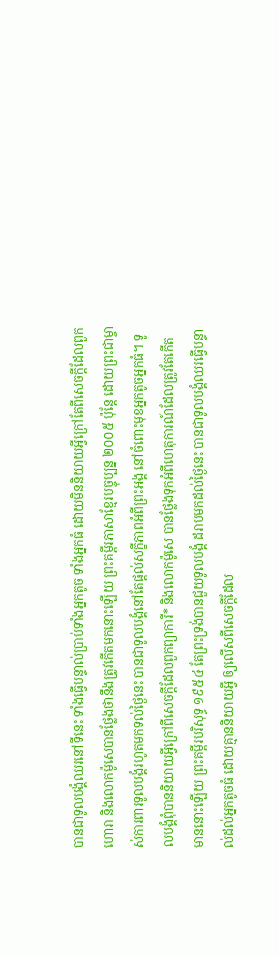បានជាទូលបង្គំឈរនៅទីនេះ ទាំងធ្វើបន្ទាល់ប្រាប់ទាំងអ្នកតូច ទាំងអ្នកធំ ដោយមិននិយាយអ្វីក្រៅតែពីសេចក្តីដែលពួកហោរា និងលោកម៉ូសេបានថ្លែងថានឹងត្រូវកើតមកនោះឡើយ ព្រះគម្ពីរភាសាខ្មែរបច្ចុប្បន្ន ២០០៥ ប៉ុន្តែ ដោយព្រះជាម្ចាស់ការពារទូលបង្គំរហូតមកទល់ថ្ងៃនេះ បានជាទូលបង្គំនៅតែផ្ដល់សក្ខីភាពអំពីព្រះអង្គ នៅចំពោះមុខអ្នកតូចអ្នកធំ។ ទូលបង្គំពុំបាននិយាយអ្វីក្រៅពីសេចក្ដីដែលពួកព្យាការី* និងលោកម៉ូសេ បានថ្លែងទុកអំពីហេតុការណ៍ដែលត្រូវតែកើតមាននោះឡើយ ព្រះគម្ពីរបរិសុទ្ធ ១៩៥៤ តែព្រះទ្រង់បានជួយទូលបង្គំ ដរាបមកដល់ថ្ងៃនេះ បានជាទូលបង្គំឈរធ្វើបន្ទាល់ដល់អ្នកតូចធំ ដោយគ្មាននិយាយអ្វី ឲ្យលើសពីសេចក្ដីដែល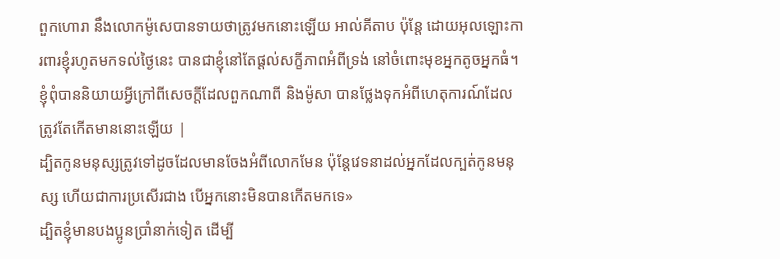ពួកហោរា នឹងលោកម៉ូសេបានទាយថាត្រូវមកនោះឡើយ អាល់គីតាប ប៉ុន្ដែ ដោយអុលឡោះការពារខ្ញុំរហូតមកទល់ថ្ងៃនេះ បានជាខ្ញុំនៅតែផ្ដល់សក្ខីភាពអំពីទ្រង់ នៅចំពោះមុខអ្នកតូចអ្នកធំ។ ខ្ញុំពុំបាននិយាយអ្វីក្រៅពីសេចក្ដីដែលពួកណាពី និងម៉ូសា បានថ្លែងទុកអំពីហេតុការណ៍ដែលត្រូវតែកើតមាននោះឡើយ |
ដ្បិតកូនមនុស្សត្រូវទៅដូចដែលមានចែងអំពីលោកមែន ប៉ុន្ដែវេទនាដល់អ្នកដែលក្បត់កូនមនុស្ស ហើយជាការប្រសើរជាង បើអ្នកនោះមិនបានកើតមកទេ»
ដ្បិតខ្ញុំមានបងប្អូនប្រាំនាក់ទៀត ដើម្បី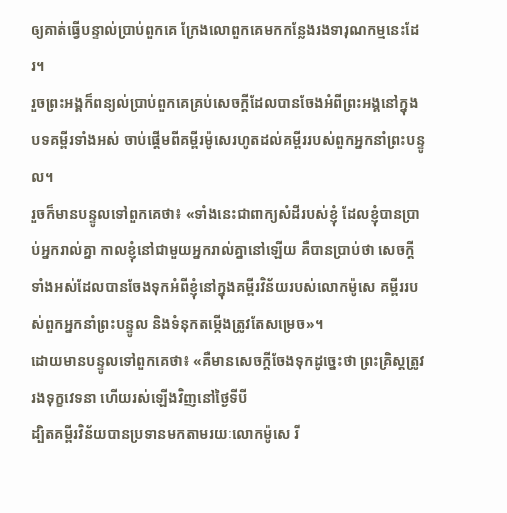ឲ្យគាត់ធ្វើបន្ទាល់ប្រាប់ពួកគេ ក្រែងលោពួកគេមកកន្លែងរងទារុណកម្មនេះដែរ។
រួចព្រះអង្គក៏ពន្យល់ប្រាប់ពួកគេគ្រប់សេចក្ដីដែលបានចែងអំពីព្រះអង្គនៅក្នុងបទគម្ពីរទាំងអស់ ចាប់ផ្ដើមពីគម្ពីរម៉ូសេរហូតដល់គម្ពីររបស់ពួកអ្នកនាំព្រះបន្ទូល។
រួចក៏មានបន្ទូលទៅពួកគេថា៖ «ទាំងនេះជាពាក្យសំដីរបស់ខ្ញុំ ដែលខ្ញុំបានប្រាប់អ្នករាល់គ្នា កាលខ្ញុំនៅជាមួយអ្នករាល់គ្នានៅឡើយ គឺបានប្រាប់ថា សេចក្ដីទាំងអស់ដែលបានចែងទុកអំពីខ្ញុំនៅក្នុងគម្ពីរវិន័យរបស់លោកម៉ូសេ គម្ពីររបស់ពួកអ្នកនាំព្រះបន្ទូល និងទំនុកតម្កើងត្រូវតែសម្រេច»។
ដោយមានបន្ទូលទៅពួកគេថា៖ «គឺមានសេចក្ដីចែងទុកដូច្នេះថា ព្រះគ្រិស្ដត្រូវរងទុក្ខវេទនា ហើយរស់ឡើងវិញនៅថ្ងៃទីបី
ដ្បិតគម្ពីរវិន័យបានប្រទានមកតាមរយៈលោកម៉ូសេ រី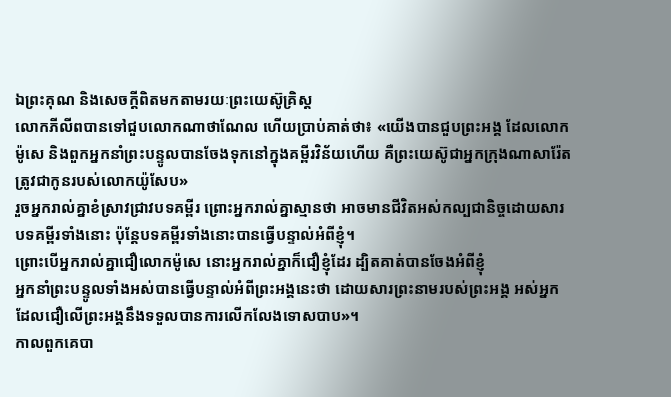ឯព្រះគុណ និងសេចក្ដីពិតមកតាមរយៈព្រះយេស៊ូគ្រិស្ដ
លោកភីលីពបានទៅជួបលោកណាថាណែល ហើយប្រាប់គាត់ថា៖ «យើងបានជួបព្រះអង្គ ដែលលោកម៉ូសេ និងពួកអ្នកនាំព្រះបន្ទូលបានចែងទុកនៅក្នុងគម្ពីរវិន័យហើយ គឺព្រះយេស៊ូជាអ្នកក្រុងណាសារ៉ែត ត្រូវជាកូនរបស់លោកយ៉ូសែប»
រួចអ្នករាល់គ្នាខំស្រាវជ្រាវបទគម្ពីរ ព្រោះអ្នករាល់គ្នាស្មានថា អាចមានជីវិតអស់កល្បជានិច្ចដោយសារបទគម្ពីរទាំងនោះ ប៉ុន្ដែបទគម្ពីរទាំងនោះបានធ្វើបន្ទាល់អំពីខ្ញុំ។
ព្រោះបើអ្នករាល់គ្នាជឿលោកម៉ូសេ នោះអ្នករាល់គ្នាក៏ជឿខ្ញុំដែរ ដ្បិតគាត់បានចែងអំពីខ្ញុំ
អ្នកនាំព្រះបន្ទូលទាំងអស់បានធ្វើបន្ទាល់អំពីព្រះអង្គនេះថា ដោយសារព្រះនាមរបស់ព្រះអង្គ អស់អ្នកដែលជឿលើព្រះអង្គនឹងទទួលបានការលើកលែងទោសបាប»។
កាលពួកគេបា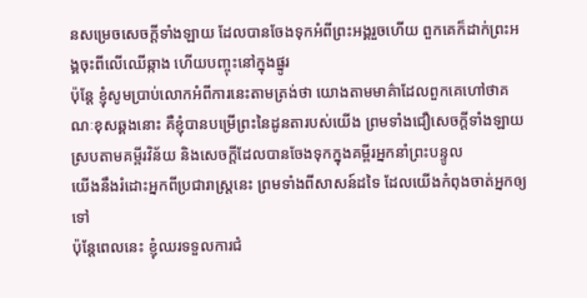នសម្រេចសេចក្ដីទាំងឡាយ ដែលបានចែងទុកអំពីព្រះអង្គរួចហើយ ពួកគេក៏ដាក់ព្រះអង្គចុះពីលើឈើឆ្កាង ហើយបញ្ចុះនៅក្នុងផ្នូរ
ប៉ុន្តែ ខ្ញុំសូមប្រាប់លោកអំពីការនេះតាមត្រង់ថា យោងតាមមាគ៌ាដែលពួកគេហៅថាគណៈខុសឆ្គងនោះ គឺខ្ញុំបានបម្រើព្រះនៃដូនតារបស់យើង ព្រមទាំងជឿសេចក្ដីទាំងឡាយស្របតាមគម្ពីរវិន័យ និងសេចក្ដីដែលបានចែងទុកក្នុងគម្ពីរអ្នកនាំព្រះបន្ទូល
យើងនឹងរំដោះអ្នកពីប្រជារាស្ដ្រនេះ ព្រមទាំងពីសាសន៍ដទៃ ដែលយើងកំពុងចាត់អ្នកឲ្យទៅ
ប៉ុន្ដែពេលនេះ ខ្ញុំឈរទទួលការជំ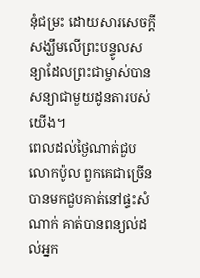នុំជម្រះ ដោយសារសេចក្ដីសង្ឃឹមលើព្រះបន្ទូលសន្យាដែលព្រះជាម្ចាស់បានសន្យាជាមួយដូនតារបស់យើង។
ពេលដល់ថ្ងៃណាត់ជួបលោកប៉ូល ពួកគេជាច្រើនបានមកជួបគាត់នៅផ្ទះសំណាក់ គាត់បានពន្យល់ដល់អ្នក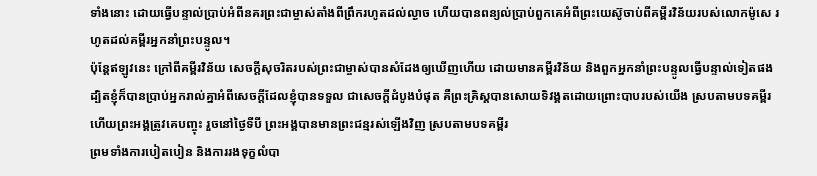ទាំងនោះ ដោយធ្វើបន្ទាល់ប្រាប់អំពីនគរព្រះជាម្ចាស់តាំងពីព្រឹករហូតដល់ល្ងាច ហើយបានពន្យល់ប្រាប់ពួកគេអំពីព្រះយេស៊ូចាប់ពីគម្ពីរវិន័យរបស់លោកម៉ូសេ រហូតដល់គម្ពីរអ្នកនាំព្រះបន្ទូល។
ប៉ុន្ដែឥឡូវនេះ ក្រៅពីគម្ពីរវិន័យ សេចក្ដីសុចរិតរបស់ព្រះជាម្ចាស់បានសំដែងឲ្យឃើញហើយ ដោយមានគម្ពីរវិន័យ និងពួកអ្នកនាំព្រះបន្ទូលធ្វើបន្ទាល់ទៀតផង
ដ្បិតខ្ញុំក៏បានប្រាប់អ្នករាល់គ្នាអំពីសេចក្ដីដែលខ្ញុំបានទទួល ជាសេចក្ដីដំបូងបំផុត គឺព្រះគ្រិស្ដបានសោយទិវង្គតដោយព្រោះបាបរបស់យើង ស្របតាមបទគម្ពីរ
ហើយព្រះអង្គត្រូវគេបញ្ចុះ រួចនៅថ្ងៃទីបី ព្រះអង្គបានមានព្រះជន្មរស់ឡើងវិញ ស្របតាមបទគម្ពីរ
ព្រមទាំងការបៀតបៀន និងការរងទុក្ខលំបា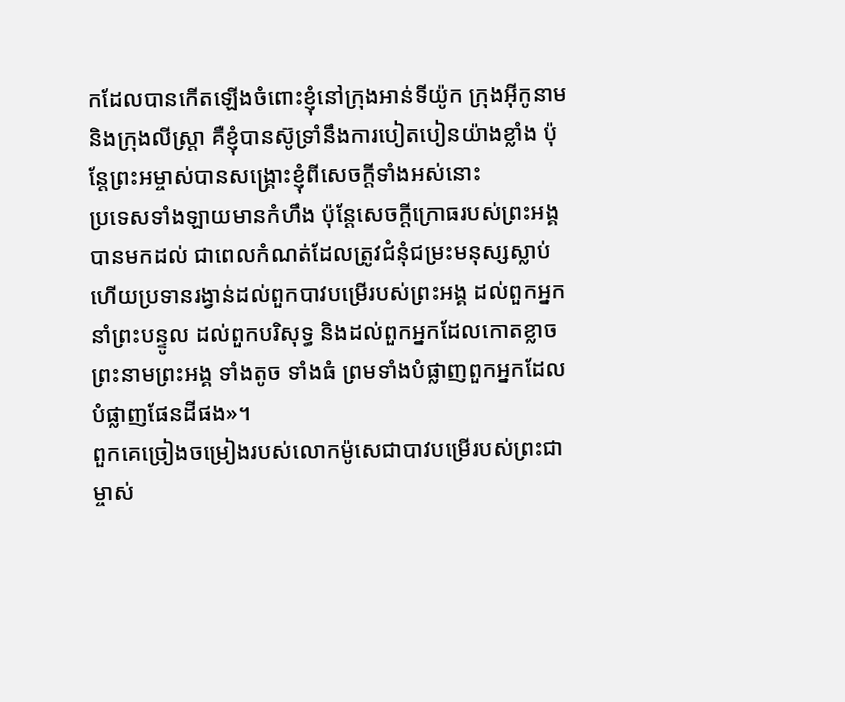កដែលបានកើតឡើងចំពោះខ្ញុំនៅក្រុងឤន់ទីយ៉ូក ក្រុងអ៊ីកូនាម និងក្រុងលីស្រ្តា គឺខ្ញុំបានស៊ូទ្រាំនឹងការបៀតបៀនយ៉ាងខ្លាំង ប៉ុន្ដែព្រះអម្ចាស់បានសង្គ្រោះខ្ញុំពីសេចក្តីទាំងអស់នោះ
ប្រទេសទាំងឡាយមានកំហឹង ប៉ុន្ដែសេចក្ដីក្រោធរបស់ព្រះអង្គបានមកដល់ ជាពេលកំណត់ដែលត្រូវជំនុំជម្រះមនុស្សស្លាប់ ហើយប្រទានរង្វាន់ដល់ពួកបាវបម្រើរបស់ព្រះអង្គ ដល់ពួកអ្នកនាំព្រះបន្ទូល ដល់ពួកបរិសុទ្ធ និងដល់ពួកអ្នកដែលកោតខ្លាចព្រះនាមព្រះអង្គ ទាំងតូច ទាំងធំ ព្រមទាំងបំផ្លាញពួកអ្នកដែលបំផ្លាញផែនដីផង»។
ពួកគេច្រៀងចម្រៀងរបស់លោកម៉ូសេជាបាវបម្រើរបស់ព្រះជាម្ចាស់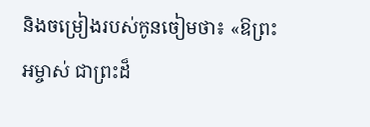និងចម្រៀងរបស់កូនចៀមថា៖ «ឱព្រះអម្ចាស់ ជាព្រះដ៏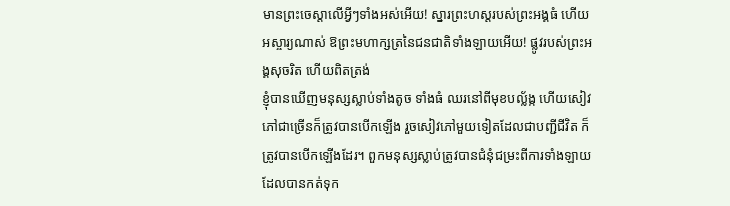មានព្រះចេស្ដាលើអ្វីៗទាំងអស់អើយ! ស្នារព្រះហស្ដរបស់ព្រះអង្គធំ ហើយអស្ចារ្យណាស់ ឱព្រះមហាក្សត្រនៃជនជាតិទាំងឡាយអើយ! ផ្លូវរបស់ព្រះអង្គសុចរិត ហើយពិតត្រង់
ខ្ញុំបានឃើញមនុស្សស្លាប់ទាំងតូច ទាំងធំ ឈរនៅពីមុខបល្ល័ង្ក ហើយសៀវភៅជាច្រើនក៏ត្រូវបានបើកឡើង រួចសៀវភៅមួយទៀតដែលជាបញ្ជីជីវិត ក៏ត្រូវបានបើកឡើងដែរ។ ពួកមនុស្សស្លាប់ត្រូវបានជំនុំជម្រះពីការទាំងឡាយដែលបានកត់ទុក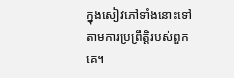ក្នុងសៀវភៅទាំងនោះទៅតាមការប្រព្រឹត្ដិរបស់ពួកគេ។